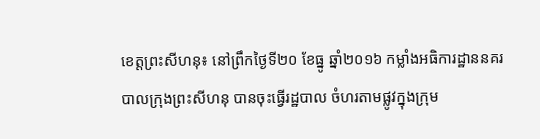ខេត្តព្រះសីហនុ៖ នៅព្រឹកថ្ងៃទី២០ ខែធ្នូ ឆ្នាំ២០១៦ កម្លាំងអធិការដ្ឋាននគរ បាលក្រុងព្រះសីហនុ បានចុះធ្វើរដ្ឋបាល ចំហរតាមផ្លូវក្នុងក្រុម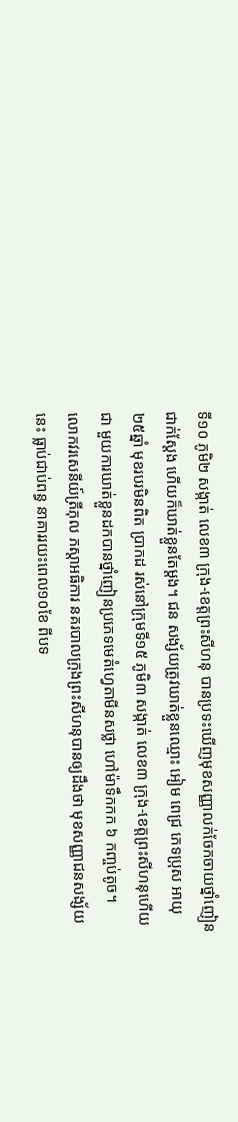ទី១០ ភូមិ២ សង្កាត់ លេខ៣ ក្រុង-ខេត្តព្រះសីហនុ បានប្រទះឃើញមុខសញ្ញាលក់ចែកចាយថ្នាំញៀន ជាក់ស្តែង ហើយក៏ឃាត់ខ្លួនតែម្តង។ ជន សង្ស័យត្រូវឃាត់ខ្លួនឈ្មោះ អៀម ពេជ្រ ភេទប្រុស អាយុ២៥ឆ្នាំ មុខរបរមិនពិត ប្រាកដ រស់នៅក្រុមទី១៥ ភូមិ៣ សង្កាត់ លេខ៣ ក្រុង-ខេត្តព្រះសីហនុហើយជា មួយការឃាត់ខ្លួនដកបានថ្នាំញៀនប្រភេទមេតំហ្វេតាមីនសថ្លា ហៅម៉ាទឹកកក ៦ កញ្ចប់តូច។
លោកវរសេនីយ៍ត្រីភុល ភស្តាអធិការ នគរបាលក្រុងព្រះសីហនុបានឲ្យដឹងថា មុខសញ្ញាជនសង្ស័យនេះ ធ្លាប់ជាប់ពន្ធ នាគាររយះពេល១០ខែ ពីបទ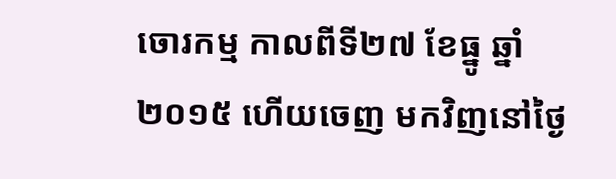ចោរកម្ម កាលពីទី២៧ ខែធ្នូ ឆ្នាំ២០១៥ ហើយចេញ មកវិញនៅថ្ងៃ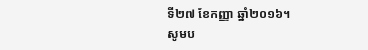ទី២៧ ខែកញ្ញា ឆ្នាំ២០១៦។
សូមប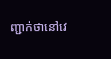ញ្ជាក់ថានៅវេ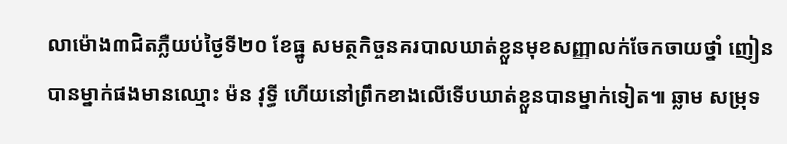លាម៉ោង៣ជិតភ្លឺយប់ថ្ងៃទី២០ ខែធ្នូ សមត្ថកិច្ចនគរបាលឃាត់ខ្លួនមុខសញ្ញាលក់ចែកចាយថ្នាំ ញៀនបានម្នាក់ផងមានឈ្មោះ ម៉ន វុទ្ធី ហើយនៅព្រឹកខាងលើទើបឃាត់ខ្លួនបានម្នាក់ទៀត៕ ឆ្លាម សមុ្រទ